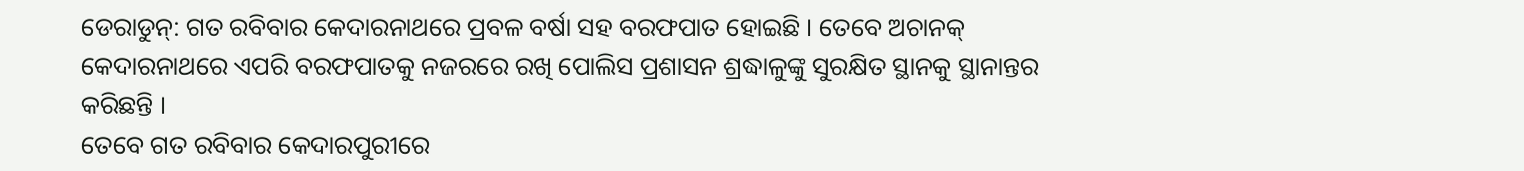ଡେରାଡୁନ୍: ଗତ ରବିବାର କେଦାରନାଥରେ ପ୍ରବଳ ବର୍ଷା ସହ ବରଫପାତ ହୋଇଛି । ତେବେ ଅଚାନକ୍ କେଦାରନାଥରେ ଏପରି ବରଫପାତକୁ ନଜରରେ ରଖି ପୋଲିସ ପ୍ରଶାସନ ଶ୍ରଦ୍ଧାଳୁଙ୍କୁ ସୁରକ୍ଷିତ ସ୍ଥାନକୁ ସ୍ଥାନାନ୍ତର କରିଛନ୍ତି ।
ତେବେ ଗତ ରବିବାର କେଦାରପୁରୀରେ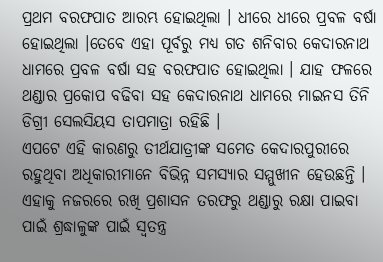ପ୍ରଥମ ବରଫପାତ ଆରମ୍ଭ ହୋଇଥିଲା । ଧୀରେ ଧୀରେ ପ୍ରବଳ ବର୍ଷା ହୋଇଥିଲା ।ତେବେ ଏହା ପୂର୍ବରୁ ମଧ୍ୟ ଗତ ଶନିବାର କେଦାରନାଥ ଧାମରେ ପ୍ରବଳ ବର୍ଷା ସହ ବରଫପାତ ହୋଇଥିଲା । ଯାହ ଫଳରେ ଥଣ୍ଡାର ପ୍ରକୋପ ବଢିବା ସହ କେଦାରନାଥ ଧାମରେ ମାଇନସ ତିନି ଡିଗ୍ରୀ ସେଲସିୟସ ତାପମାତ୍ରା ରହିଛି ।
ଏପଟେ ଏହି କାରଣରୁ ତୀର୍ଥଯାତ୍ରୀଙ୍କ ସମେତ କେଦାରପୁରୀରେ ରହୁଥିବା ଅଧିକାରୀମାନେ ବିଭିନ୍ନ ସମସ୍ୟାର ସମ୍ମୁଖୀନ ହେଉଛନ୍ତି । ଏହାକୁ ନଜରରେ ରଖି ପ୍ରଶାସନ ତରଫରୁ ଥଣ୍ଡାରୁ ରକ୍ଷା ପାଇବା ପାଇଁ ଶ୍ରଦ୍ଧାଳୁଙ୍କ ପାଇଁ ସ୍ବତନ୍ତ୍ର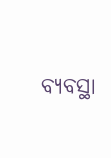ବ୍ୟବସ୍ଥା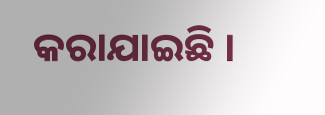କରାଯାଇଛି ।